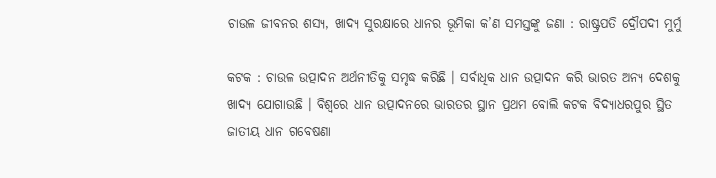ଚାଉଳ ଜୀବନର ଶସ୍ୟ, ଖାଦ୍ୟ ସୁରକ୍ଷାରେ ଧାନର ଭୂମିକା କ’ଣ ସମସ୍ତଙ୍କୁ ଜଣା : ରାଷ୍ଟ୍ରପତି ଦ୍ରୌପଦୀ ମୁର୍ମୁ

କଟକ : ଚାଉଳ ଉତ୍ପାଦନ ଅର୍ଥନୀତିକୁ ସମୃଦ୍ଧ କରିଛି । ସର୍ବାଧିକ ଧାନ ଉତ୍ପାଦନ କରି ଭାରତ ଅନ୍ୟ ଦେଶକୁ ଖାଦ୍ୟ ଯୋଗାଉଛି । ବିଶ୍ୱରେ ଧାନ ଉତ୍ପାଦନରେ ଭାରତର ସ୍ଥାନ ପ୍ରଥମ ବୋଲି କଟକ ବିଦ୍ୟାଧରପୁର ସ୍ଥିତ ଜାତୀୟ ଧାନ ଗବେଷଣା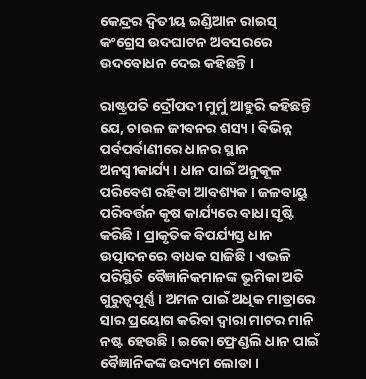କେନ୍ଦ୍ରର ଦ୍ବିତୀୟ ଇଣ୍ଡିଆନ ରାଇସ୍ କଂଗ୍ରେସ ଉଦଘାଟନ ଅବସରରେ ଉଦବୋଧନ ଦେଇ କହିଛନ୍ତି ।

ରାଷ୍ଟ୍ରପତି ଦ୍ରୌପଦୀ ମୁର୍ମୁ ଆହୁରି କହିଛନ୍ତି ଯେ, ଚାଉଳ ଜୀବନର ଶସ୍ୟ । ବିଭିନ୍ନ ପର୍ବପର୍ବାଣୀରେ ଧାନର ସ୍ଥାନ ଅନସ୍ୱୀକାର୍ଯ୍ୟ । ଧାନ ପାଇଁ ଅନୁକୂଳ ପରିବେଶ ରହିବା ଆବଶ୍ୟକ । ଜଳବାୟୁ ପରିବର୍ତ୍ତନ କୃଷ କାର୍ଯ୍ୟରେ ବାଧା ସୃଷ୍ଟି କରିଛି । ପ୍ରାକୃତିକ ବିପର୍ଯ୍ୟସ୍ତ ଧାନ ଉତ୍ପାଦନରେ ବାଧକ ସାଜିଛି । ଏଭଳି ପରିସ୍ଥିତି ବୈଜ୍ଞାନିକମାନଙ୍କ ଭୂମିକା ଅତି ଗୁରୁତ୍ୱପୂର୍ଣ୍ଣ । ଅମଳ ପାଇଁ ଅଧିକ ମାତ୍ରାରେ ସାର ପ୍ରୟୋଗ କରିବା ଦ୍ୱାରା ମାଟର ମାନି ନଷ୍ଟ ହେଉଛି । ଇକୋ ଫ୍ରେଣ୍ଡଲି ଧାନ ପାଇଁ ବୈଜ୍ଞାନିକଙ୍କ ଉଦ୍ୟମ ଲୋଡା ।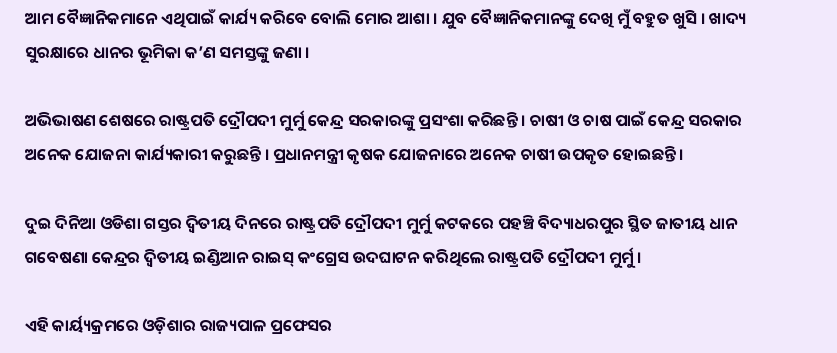ଆମ ବୈଜ୍ଞାନିକମାନେ ଏଥିପାଇଁ କାର୍ଯ୍ୟ କରିବେ ବୋଲି ମୋର ଆଶା । ଯୁବ ବୈଜ୍ଞାନିକମାନଙ୍କୁ ଦେଖି ମୁଁ ବହୁତ ଖୁସି । ଖାଦ୍ୟ ସୁରକ୍ଷାରେ ଧାନର ଭୂମିକା କ’ଣ ସମସ୍ତଙ୍କୁ ଜଣା ।

ଅଭିଭାଷଣ ଶେଷରେ ରାଷ୍ଟ୍ରପତି ଦ୍ରୌପଦୀ ମୁର୍ମୁ କେନ୍ଦ୍ର ସରକାରଙ୍କୁ ପ୍ରସଂଶା କରିଛନ୍ତି । ଚାଷୀ ଓ ଚାଷ ପାଇଁ କେନ୍ଦ୍ର ସରକାର ଅନେକ ଯୋଜନା କାର୍ଯ୍ୟକାରୀ କରୁଛନ୍ତି । ପ୍ରଧାନମନ୍ତ୍ରୀ କୃଷକ ଯୋଜନାରେ ଅନେକ ଚାଷୀ ଉପକୃତ ହୋଇଛନ୍ତି ।

ଦୁଇ ଦିନିଆ ଓଡିଶା ଗସ୍ତର ଦ୍ୱିତୀୟ ଦିନରେ ରାଷ୍ଟ୍ରପତି ଦ୍ରୌପଦୀ ମୁର୍ମୁ କଟକରେ ପହଞ୍ଚି ବିଦ୍ୟାଧରପୁର ସ୍ଥିତ ଜାତୀୟ ଧାନ ଗବେଷଣା କେନ୍ଦ୍ରର ଦ୍ବିତୀୟ ଇଣ୍ଡିଆନ ରାଇସ୍ କଂଗ୍ରେସ ଉଦଘାଟନ କରିଥିଲେ ରାଷ୍ଟ୍ରପତି ଦ୍ରୌପଦୀ ମୁର୍ମୁ ।

ଏହି କାର୍ୟ୍ୟକ୍ରମରେ ଓଡ଼ିଶାର ରାଜ୍ୟପାଳ ପ୍ରଫେସର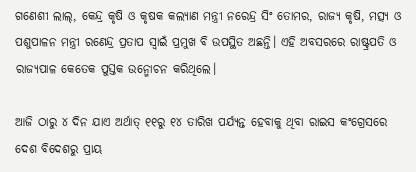ଗଣେଶୀ ଲାଲ୍, କେନ୍ଦ୍ର କୃଷି ଓ କୃଷକ କଲ୍ୟାଣ ମନ୍ତ୍ରୀ ନରେନ୍ଦ୍ର ସିଂ ତୋମର, ରାଜ୍ୟ କୃଷି, ମତ୍ସ୍ୟ ଓ ପଶୁପାଳନ ମନ୍ତ୍ରୀ ରଣେନ୍ଦ୍ର ପ୍ରତାପ ସ୍ବାଇଁ ପ୍ରମୁଖ ବି ଉପସ୍ଥିତ ଅଛନ୍ତି। ଏହି ଅବସରରେ ରାଷ୍ଟ୍ରପତି ଓ ରାଜ୍ୟପାଳ କେତେକ ପୁସ୍ତକ ଉନ୍ମୋଚନ କରିଥିଲେ।

ଆଜି ଠାରୁ ୪ ଦିନ ଯାଏ ଅର୍ଥାତ୍ ୧୧ରୁ ୧୪ ତାରିଖ ପର୍ଯ୍ୟନ୍ତ ହେବାକୁ ଥିବା ରାଇସ କଂଗ୍ରେସରେ ଦେଶ ବିଦେଶରୁ ପ୍ରାୟ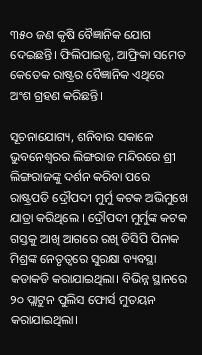୩୫୦ ଜଣ କୃଷି ବୈଜ୍ଞାନିକ ଯୋଗ ଦେଇଛନ୍ତି। ଫିଲିପାଇନ୍ସ, ଆଫ୍ରିକା ସମେତ କେତେକ ରାଷ୍ଟ୍ରର ବୈଜ୍ଞାନିକ ଏଥିରେ ଅଂଶ ଗ୍ରହଣ କରିଛନ୍ତି।

ସୂଚନାଯୋଗ୍ୟ, ଶନିବାର ସକାଳେ ଭୁବନେଶ୍ୱରର ଲିଙ୍ଗରାଜ ମନ୍ଦିରରେ ଶ୍ରୀ ଲିଙ୍ଗରାଜଙ୍କୁ ଦର୍ଶନ କରିବା ପରେ ରାଷ୍ଟ୍ରପତି ଦ୍ରୌପଦୀ ମୁର୍ମୁ କଟକ ଅଭିମୁଖେ ଯାତ୍ରା କରିଥିଲେ । ଦ୍ରୌପଦୀ ମୁର୍ମୁଙ୍କ କଟକ ଗସ୍ତକୁ ଆଖି ଆଗରେ ରଖି ଡିସିପି ପିନାକ ମିଶ୍ରଙ୍କ ନେତୃତ୍ୱରେ ସୁରକ୍ଷା ବ୍ୟବସ୍ଥା କଡାକଡି କରାଯାଇଥିଲା। ବିଭିନ୍ନ ସ୍ଥାନରେ ୨୦ ପ୍ଲାଟୁନ ପୁଲିସ ଫୋର୍ସ ମୁତୟନ କରାଯାଇଥିଲା।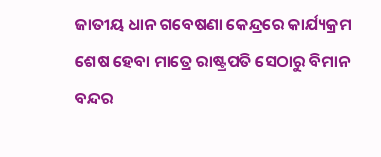ଜାତୀୟ ଧାନ ଗବେଷଣା କେନ୍ଦ୍ରରେ କାର୍ଯ୍ୟକ୍ରମ ଶେଷ ହେବା ମାତ୍ରେ ରାଷ୍ଟ୍ରପତି ସେଠାରୁ ବିମାନ ବନ୍ଦର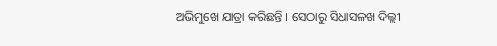ଅଭିମୁଖେ ଯାତ୍ରା କରିଛନ୍ତି । ସେଠାରୁ ସିଧାସଳଖ ଦିଲ୍ଲୀ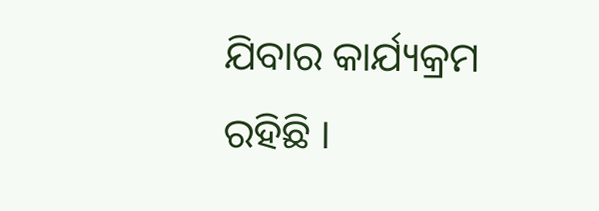ଯିବାର କାର୍ଯ୍ୟକ୍ରମ ରହିଛି ।